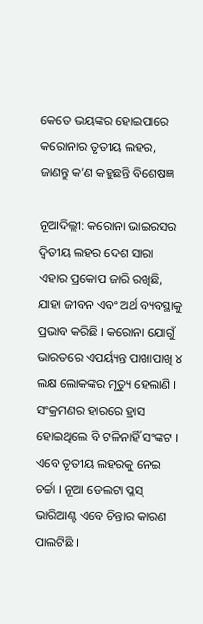କେତେ ଭୟଙ୍କର ହୋଇପାରେ କରୋନାର ତୃତୀୟ ଲହର, ଜାଣନ୍ତୁ କ’ଣ କହୁଛନ୍ତି ବିଶେଷଜ୍ଞ

ନୂଆଦିଲ୍ଲୀ: କରୋନା ଭାଇରସର ଦ୍ୱିତୀୟ ଲହର ଦେଶ ସାରା ଏହାର ପ୍ରକୋପ ଜାରି ରଖିଛି, ଯାହା ଜୀବନ ଏବଂ ଅର୍ଥ ବ୍ୟବସ୍ଥାକୁ ପ୍ରଭାବ କରିଛି । କରୋନା ଯୋଗୁଁ ଭାରତରେ ଏପର୍ୟ୍ୟନ୍ତ ପାଖାପାଖି ୪ ଲକ୍ଷ ଲୋକଙ୍କର ମୃତ୍ୟୁ ହେଲାଣି । ସଂକ୍ରମଣର ହାରରେ ହ୍ରାସ ହୋଇଥିଲେ ବି ଟଳିନାହିଁ ସଂଙ୍କଟ । ଏବେ ତୃତୀୟ ଲହରକୁ ନେଇ ଚର୍ଚ୍ଚା । ନୂଆ ଡେଲଟା ପ୍ଳସ୍ ଭାରିଆଣ୍ଟ ଏବେ ଚିନ୍ତାର କାରଣ ପାଲଟିଛି ।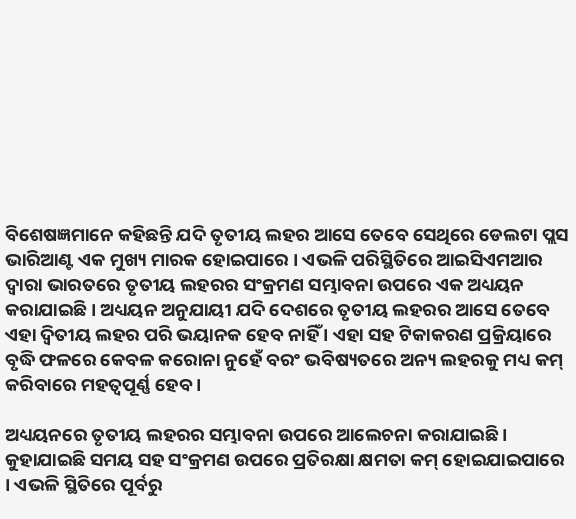ବିଶେଷଜ୍ଞମାନେ କହିଛନ୍ତି ଯଦି ତୃତୀୟ ଲହର ଆସେ ତେବେ ସେଥିରେ ଡେଲଟା ପ୍ଲସ ଭାରିଆଣ୍ଟ ଏକ ମୁଖ୍ୟ ମାରକ ହୋଇପାରେ । ଏଭଳି ପରିସ୍ଥିତିରେ ଆଇସିଏମଆର ଦ୍ୱାରା ଭାରତରେ ତୃତୀୟ ଲହରର ସଂକ୍ରମଣ ସମ୍ଭାବନା ଉପରେ ଏକ ଅଧ୍ୟୟନ କରାଯାଇଛି । ଅଧ୍ୟୟନ ଅନୁଯାୟୀ ଯଦି ଦେଶରେ ତୃତୀୟ ଲହରର ଆସେ ତେବେ ଏହା ଦ୍ୱିତୀୟ ଲହର ପରି ଭୟାନକ ହେବ ନାହିଁ । ଏହା ସହ ଟିକାକରଣ ପ୍ରକ୍ରିୟାରେ ବୃଦ୍ଧି ଫଳରେ କେବଳ କରୋନା ନୁହେଁ ବରଂ ଭବିଷ୍ୟତରେ ଅନ୍ୟ ଲହରକୁ ମଧ୍ୟ କମ୍ କରିବାରେ ମହତ୍ୱପୂର୍ଣ୍ଣ ହେବ ।

ଅଧ୍ୟୟନରେ ତୃତୀୟ ଲହରର ସମ୍ଭାବନା ଉପରେ ଆଲେଚନା କରାଯାଇଛି । କୁହାଯାଇଛି ସମୟ ସହ ସଂକ୍ରମଣ ଉପରେ ପ୍ରତିରକ୍ଷା କ୍ଷମତା କମ୍ ହୋଇଯାଇପାରେ । ଏଭଳି ସ୍ଥିତିରେ ପୂର୍ବରୁ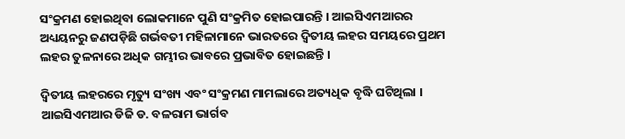ସଂକ୍ରମଣ ହୋଇଥିବା ଲୋକମାନେ ପୁଣି ସଂକ୍ରମିତ ହୋଇପାରନ୍ତି । ଆଇସିଏମଆରର ଅଧ୍ୟୟନରୁ ଜଣପଡ଼ିଛି ଗର୍ଭବତୀ ମହିଳାମାନେ ଭାରତରେ ଦ୍ୱିତୀୟ ଲହର ସମୟରେ ପ୍ରଥମ ଲହର ତୁଳନାରେ ଅଧିକ ଗମ୍ଭୀର ଭାବରେ ପ୍ରଭାବିତ ହୋଇଛନ୍ତି ।

ଦ୍ୱିତୀୟ ଲହରରେ ମୃତ୍ୟୁ ସଂଖ୍ୟ ଏବଂ ସଂକ୍ରମଣ ମାମଲାରେ ଅତ୍ୟଧିକ ବୃଦ୍ଧି ଘଟିଥିଲା । ଆଇସିଏମଆର ଡିଜି ଡ. ବଳରାମ ଭାର୍ଗବ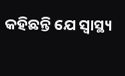କହିଛନ୍ତି ଯେ ସ୍ୱାସ୍ଥ୍ୟ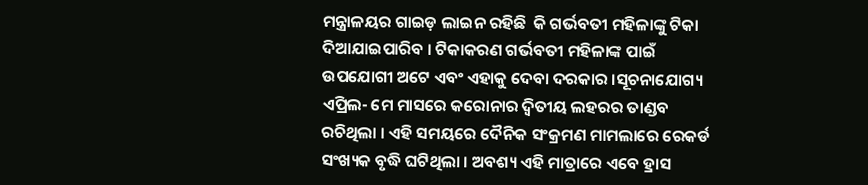ମନ୍ତ୍ରାଳୟର ଗାଇଡ଼ ଲାଇନ ରହିଛି  କି ଗର୍ଭବତୀ ମହିଳାଙ୍କୁ ଟିକା ଦିଆଯାଇପାରିବ । ଟିକାକରଣ ଗର୍ଭବତୀ ମହିଳାଙ୍କ ପାଇଁ ଉପଯୋଗୀ ଅଟେ ଏବଂ ଏହାକୁ ଦେବା ଦରକାର ।ସୂଚନାଯୋଗ୍ୟ ଏପ୍ରିଲ- ମେ ମାସରେ କରୋନାର ଦ୍ୱିତୀୟ ଲହରର ତାଣ୍ଡବ ରଚିଥିଲା । ଏହି ସମୟରେ ଦୈନିକ ସଂକ୍ରମଣ ମାମଲାରେ ରେକର୍ଡ ସଂଖ୍ୟକ ବୃଦ୍ଧି ଘଟିଥିଲା । ଅବଶ୍ୟ ଏହି ମାତ୍ରାରେ ଏବେ ହ୍ରାସ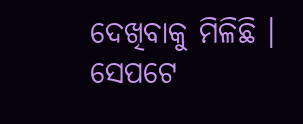ଦେଖିବାକୁ ମିଳିଛି । ସେପଟେ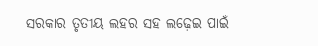ସରକାର ତୃତୀୟ ଲହର ସହ ଲଢ଼େଇ ପାଇଁ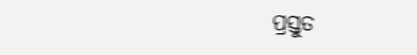ପ୍ରସ୍ତୁତ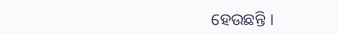ହେଉଛନ୍ତି ।